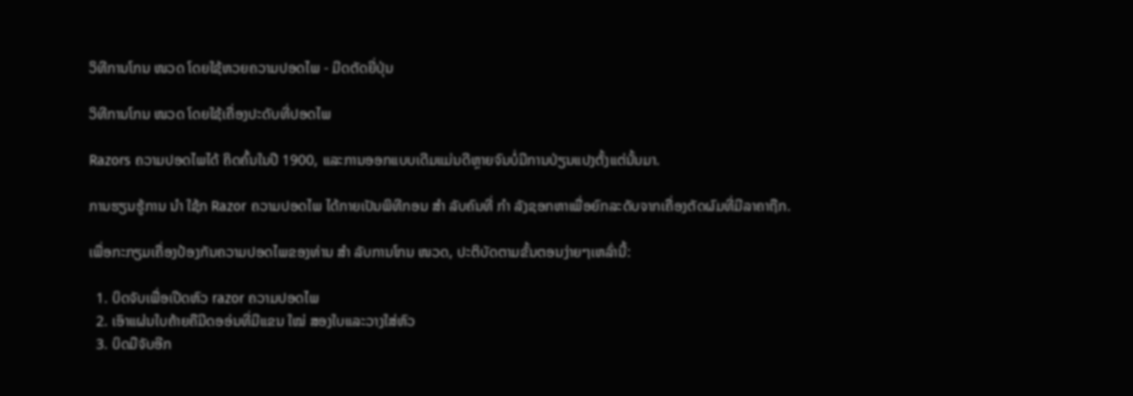ວິທີການໂກນ ໜວດ ໂດຍໃຊ້ຫວຍຄວາມປອດໄພ - ມີດຕັດຍີ່ປຸ່ນ

ວິທີການໂກນ ໜວດ ໂດຍໃຊ້ເຄື່ອງປະດັບທີ່ປອດໄພ

Razors ຄວາມປອດໄພໄດ້ ຄິດຄົ້ນໃນປີ 1900, ແລະການອອກແບບເດີມແມ່ນດີຫຼາຍຈົນບໍ່ມີການປ່ຽນແປງຕັ້ງແຕ່ນັ້ນມາ.

ການຮຽນຮູ້ການ ນຳ ໃຊ້ກ Razor ຄວາມປອດໄພ ໄດ້ກາຍເປັນພິທີກອນ ສຳ ລັບຄົນທີ່ ກຳ ລັງຊອກຫາເພື່ອຍົກລະດັບຈາກເຄື່ອງຕັດຜົມທີ່ມີລາຄາຖືກ.

ເພື່ອກະກຽມເຄື່ອງປ້ອງກັນຄວາມປອດໄພຂອງທ່ານ ສຳ ລັບການໂກນ ໜວດ, ປະຕິບັດຕາມຂັ້ນຕອນງ່າຍໆເຫລົ່ານີ້:

  1. ບິດຈັບເພື່ອເປີດຫົວ razor ຄວາມປອດໄພ
  2. ເອົາແຜ່ນໃບຄ້າຍຄືມີດອອ່ນທີ່ມີແຂນ ໃໝ່ ສອງໃບແລະວາງໃສ່ຫົວ
  3. ບິດມືຈັບອີກ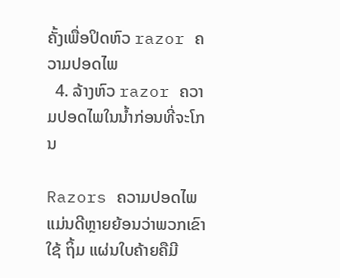ຄັ້ງເພື່ອປິດຫົວ razor ຄວາມປອດໄພ
  4. ລ້າງຫົວ razor ຄວາມປອດໄພໃນນ້ຳກ່ອນທີ່ຈະໂກນ

Razors ຄວາມປອດໄພແມ່ນດີຫຼາຍຍ້ອນວ່າພວກເຂົາໃຊ້ ຖິ້ມ ແຜ່ນໃບຄ້າຍຄືມີ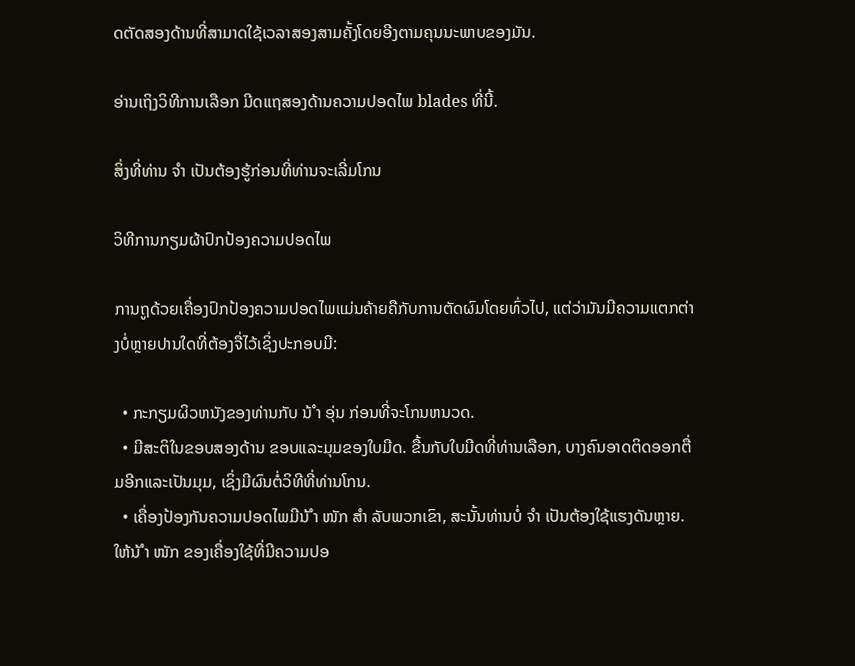ດຕັດສອງດ້ານທີ່ສາມາດໃຊ້ເວລາສອງສາມຄັ້ງໂດຍອີງຕາມຄຸນນະພາບຂອງມັນ.

ອ່ານເຖິງວິທີການເລືອກ ມີດແຖສອງດ້ານຄວາມປອດໄພ blades ທີ່ນີ້.

ສິ່ງທີ່ທ່ານ ຈຳ ເປັນຕ້ອງຮູ້ກ່ອນທີ່ທ່ານຈະເລີ່ມໂກນ

ວິທີການກຽມຜ້າປົກປ້ອງຄວາມປອດໄພ

ການຖູດ້ວຍເຄື່ອງປົກປ້ອງຄວາມປອດໄພແມ່ນຄ້າຍຄືກັບການຕັດຜົມໂດຍທົ່ວໄປ, ແຕ່ວ່າມັນມີຄວາມແຕກຕ່າງບໍ່ຫຼາຍປານໃດທີ່ຕ້ອງຈື່ໄວ້ເຊິ່ງປະກອບມີ:

  • ກະກຽມຜິວຫນັງຂອງທ່ານກັບ ນ້ ຳ ອຸ່ນ ກ່ອນທີ່ຈະໂກນຫນວດ.
  • ມີສະຕິໃນຂອບສອງດ້ານ ຂອບແລະມຸມຂອງໃບມີດ. ຂື້ນກັບໃບມີດທີ່ທ່ານເລືອກ, ບາງຄົນອາດຕິດອອກຕື່ມອີກແລະເປັນມຸມ, ເຊິ່ງມີຜົນຕໍ່ວິທີທີ່ທ່ານໂກນ.
  • ເຄື່ອງປ້ອງກັນຄວາມປອດໄພມີນ້ ຳ ໜັກ ສຳ ລັບພວກເຂົາ, ສະນັ້ນທ່ານບໍ່ ຈຳ ເປັນຕ້ອງໃຊ້ແຮງດັນຫຼາຍ. ໃຫ້ນ້ ຳ ໜັກ ຂອງເຄື່ອງໃຊ້ທີ່ມີຄວາມປອ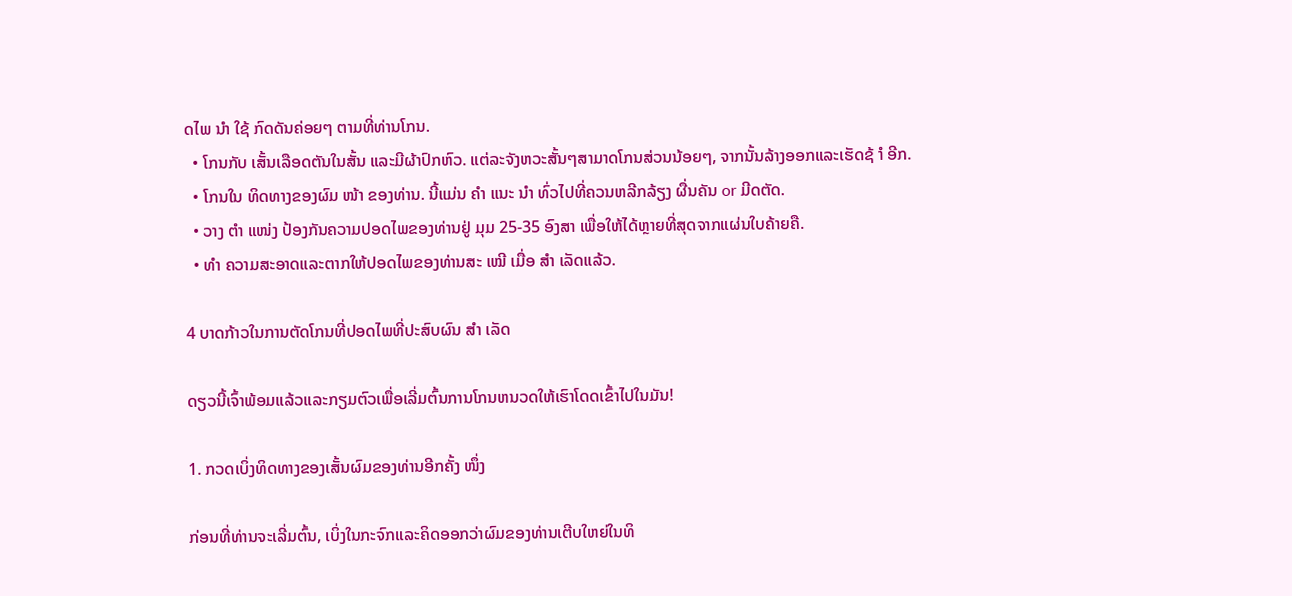ດໄພ ນຳ ໃຊ້ ກົດດັນຄ່ອຍໆ ຕາມທີ່ທ່ານໂກນ.
  • ໂກນກັບ ເສັ້ນເລືອດຕັນໃນສັ້ນ ແລະມີຜ້າປົກຫົວ. ແຕ່ລະຈັງຫວະສັ້ນໆສາມາດໂກນສ່ວນນ້ອຍໆ, ຈາກນັ້ນລ້າງອອກແລະເຮັດຊ້ ຳ ອີກ.
  • ໂກນໃນ ທິດທາງຂອງຜົມ ໜ້າ ຂອງທ່ານ. ນີ້ແມ່ນ ຄຳ ແນະ ນຳ ທົ່ວໄປທີ່ຄວນຫລີກລ້ຽງ ຜື່ນຄັນ or ມີດຕັດ.
  • ວາງ ຕຳ ແໜ່ງ ປ້ອງກັນຄວາມປອດໄພຂອງທ່ານຢູ່ ມຸມ 25-35 ອົງສາ ເພື່ອໃຫ້ໄດ້ຫຼາຍທີ່ສຸດຈາກແຜ່ນໃບຄ້າຍຄື.
  • ທຳ ຄວາມສະອາດແລະຕາກໃຫ້ປອດໄພຂອງທ່ານສະ ເໝີ ເມື່ອ ສຳ ເລັດແລ້ວ.

4 ບາດກ້າວໃນການຕັດໂກນທີ່ປອດໄພທີ່ປະສົບຜົນ ສຳ ເລັດ

ດຽວນີ້ເຈົ້າພ້ອມແລ້ວແລະກຽມຕົວເພື່ອເລີ່ມຕົ້ນການໂກນຫນວດໃຫ້ເຮົາໂດດເຂົ້າໄປໃນມັນ!

1. ກວດເບິ່ງທິດທາງຂອງເສັ້ນຜົມຂອງທ່ານອີກຄັ້ງ ໜຶ່ງ

ກ່ອນທີ່ທ່ານຈະເລີ່ມຕົ້ນ, ເບິ່ງໃນກະຈົກແລະຄິດອອກວ່າຜົມຂອງທ່ານເຕີບໃຫຍ່ໃນທິ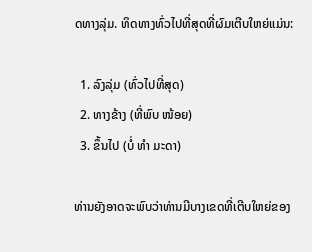ດທາງລຸ່ມ. ທິດທາງທົ່ວໄປທີ່ສຸດທີ່ຜົມເຕີບໃຫຍ່ແມ່ນ:

  1. ລົງລຸ່ມ (ທົ່ວໄປທີ່ສຸດ)
  2. ທາງຂ້າງ (ທີ່ພົບ ໜ້ອຍ)
  3. ຂຶ້ນໄປ (ບໍ່ ທຳ ມະດາ)

ທ່ານຍັງອາດຈະພົບວ່າທ່ານມີບາງເຂດທີ່ເຕີບໃຫຍ່ຂອງ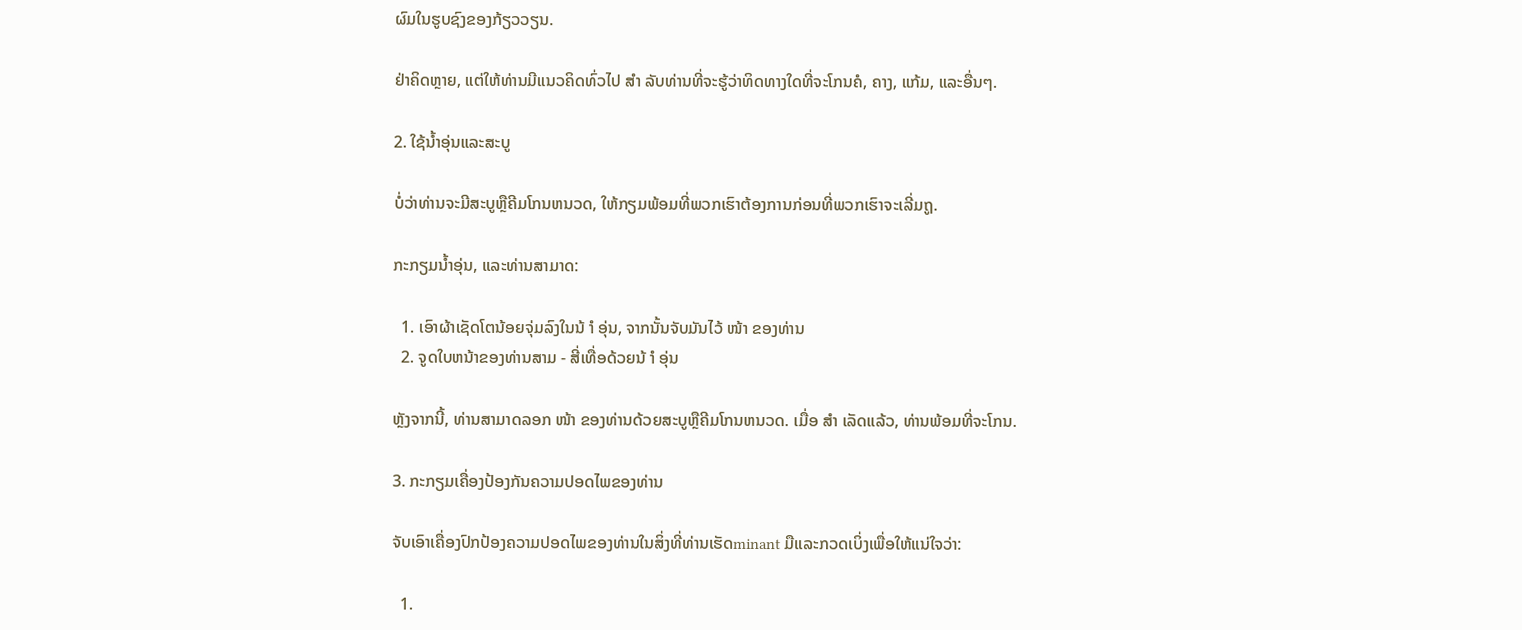ຜົມໃນຮູບຊົງຂອງກ້ຽວວຽນ.

ຢ່າຄິດຫຼາຍ, ແຕ່ໃຫ້ທ່ານມີແນວຄິດທົ່ວໄປ ສຳ ລັບທ່ານທີ່ຈະຮູ້ວ່າທິດທາງໃດທີ່ຈະໂກນຄໍ, ຄາງ, ແກ້ມ, ແລະອື່ນໆ.

2. ໃຊ້ນໍ້າອຸ່ນແລະສະບູ

ບໍ່ວ່າທ່ານຈະມີສະບູຫຼືຄີມໂກນຫນວດ, ໃຫ້ກຽມພ້ອມທີ່ພວກເຮົາຕ້ອງການກ່ອນທີ່ພວກເຮົາຈະເລີ່ມຖູ.

ກະກຽມນໍ້າອຸ່ນ, ແລະທ່ານສາມາດ:

  1. ເອົາຜ້າເຊັດໂຕນ້ອຍຈຸ່ມລົງໃນນ້ ຳ ອຸ່ນ, ຈາກນັ້ນຈັບມັນໄວ້ ໜ້າ ຂອງທ່ານ
  2. ຈູດໃບຫນ້າຂອງທ່ານສາມ - ສີ່ເທື່ອດ້ວຍນ້ ຳ ອຸ່ນ

ຫຼັງຈາກນີ້, ທ່ານສາມາດລອກ ໜ້າ ຂອງທ່ານດ້ວຍສະບູຫຼືຄີມໂກນຫນວດ. ເມື່ອ ສຳ ເລັດແລ້ວ, ທ່ານພ້ອມທີ່ຈະໂກນ.

3. ກະກຽມເຄື່ອງປ້ອງກັນຄວາມປອດໄພຂອງທ່ານ

ຈັບເອົາເຄື່ອງປົກປ້ອງຄວາມປອດໄພຂອງທ່ານໃນສິ່ງທີ່ທ່ານເຮັດminant ມືແລະກວດເບິ່ງເພື່ອໃຫ້ແນ່ໃຈວ່າ:

  1.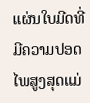ແຜ່ນໃບມີດທີ່ມີຄວາມປອດໄພສູງສຸດແມ່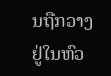ນຖືກວາງຢູ່ໃນຫົວ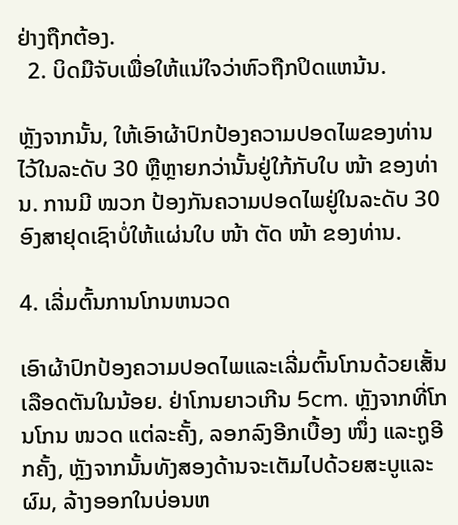ຢ່າງຖືກຕ້ອງ.
  2. ບິດມືຈັບເພື່ອໃຫ້ແນ່ໃຈວ່າຫົວຖືກປິດແຫນ້ນ.

ຫຼັງຈາກນັ້ນ, ໃຫ້ເອົາຜ້າປົກປ້ອງຄວາມປອດໄພຂອງທ່ານໄວ້ໃນລະດັບ 30 ຫຼືຫຼາຍກວ່ານັ້ນຢູ່ໃກ້ກັບໃບ ໜ້າ ຂອງທ່ານ. ການມີ ໝວກ ປ້ອງກັນຄວາມປອດໄພຢູ່ໃນລະດັບ 30 ອົງສາຢຸດເຊົາບໍ່ໃຫ້ແຜ່ນໃບ ໜ້າ ຕັດ ໜ້າ ຂອງທ່ານ.

4. ເລີ່ມຕົ້ນການໂກນຫນວດ

ເອົາຜ້າປົກປ້ອງຄວາມປອດໄພແລະເລີ່ມຕົ້ນໂກນດ້ວຍເສັ້ນເລືອດຕັນໃນນ້ອຍ. ຢ່າໂກນຍາວເກີນ 5cm. ຫຼັງຈາກທີ່ໂກນໂກນ ໜວດ ແຕ່ລະຄັ້ງ, ລອກລົງອີກເບື້ອງ ໜຶ່ງ ແລະຖູອີກຄັ້ງ, ຫຼັງຈາກນັ້ນທັງສອງດ້ານຈະເຕັມໄປດ້ວຍສະບູແລະຜົມ, ລ້າງອອກໃນບ່ອນຫ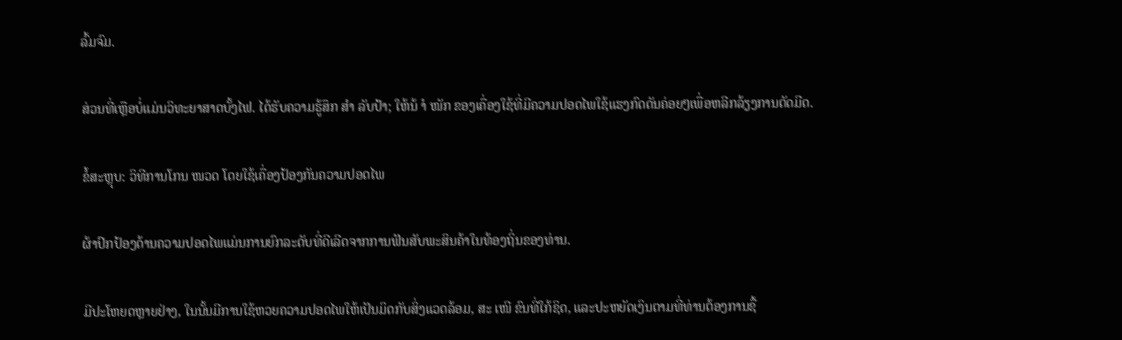ລົ້ມຈົມ.

ສ່ວນທີ່ເຫຼືອບໍ່ແມ່ນວິທະຍາສາດບັ້ງໄຟ. ໄດ້ຮັບຄວາມຮູ້ສຶກ ສຳ ລັບປ້າ; ໃຫ້ນ້ ຳ ໜັກ ຂອງເຄື່ອງໃຊ້ທີ່ມີຄວາມປອດໄພໃຊ້ແຮງກົດດັນຄ່ອຍໆເພື່ອຫລີກລ້ຽງການຕັດມີດ.

ຂໍ້ສະຫຼຸບ: ວິທີການໂກນ ໜວດ ໂດຍໃຊ້ເຄື່ອງປ້ອງກັນຄວາມປອດໄພ

ຜ້າປົກປ້ອງດ້ານຄວາມປອດໄພແມ່ນການຍົກລະດັບທີ່ດີເລີດຈາກການຟັນສັບພະສິນຄ້າໃນທ້ອງຖິ່ນຂອງທ່ານ.

ມີປະໂຫຍດຫຼາຍຢ່າງ, ໃນນັ້ນມີການໃຊ້ຫວຍຄວາມປອດໄພໃຫ້ເປັນມິດກັບສິ່ງແວດລ້ອມ, ສະ ເໜີ ຂົນທີ່ໃກ້ຊິດ, ແລະປະຫຍັດເງິນຕາມທີ່ທ່ານຕ້ອງການຊື້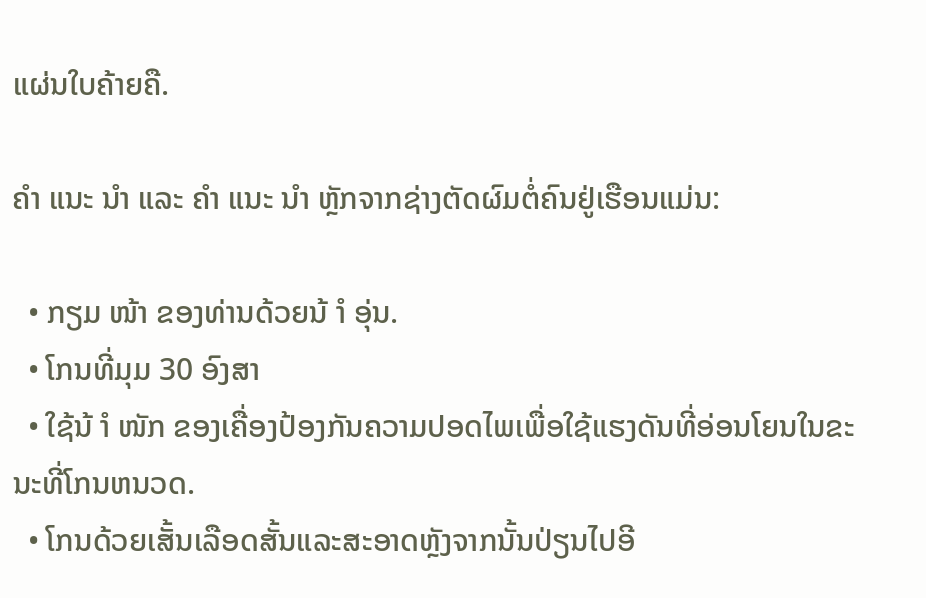ແຜ່ນໃບຄ້າຍຄື.

ຄຳ ແນະ ນຳ ແລະ ຄຳ ແນະ ນຳ ຫຼັກຈາກຊ່າງຕັດຜົມຕໍ່ຄົນຢູ່ເຮືອນແມ່ນ:

  • ກຽມ ໜ້າ ຂອງທ່ານດ້ວຍນ້ ຳ ອຸ່ນ.
  • ໂກນທີ່ມຸມ 30 ອົງສາ
  • ໃຊ້ນ້ ຳ ໜັກ ຂອງເຄື່ອງປ້ອງກັນຄວາມປອດໄພເພື່ອໃຊ້ແຮງດັນທີ່ອ່ອນໂຍນໃນຂະນະທີ່ໂກນຫນວດ.
  • ໂກນດ້ວຍເສັ້ນເລືອດສັ້ນແລະສະອາດຫຼັງຈາກນັ້ນປ່ຽນໄປອີ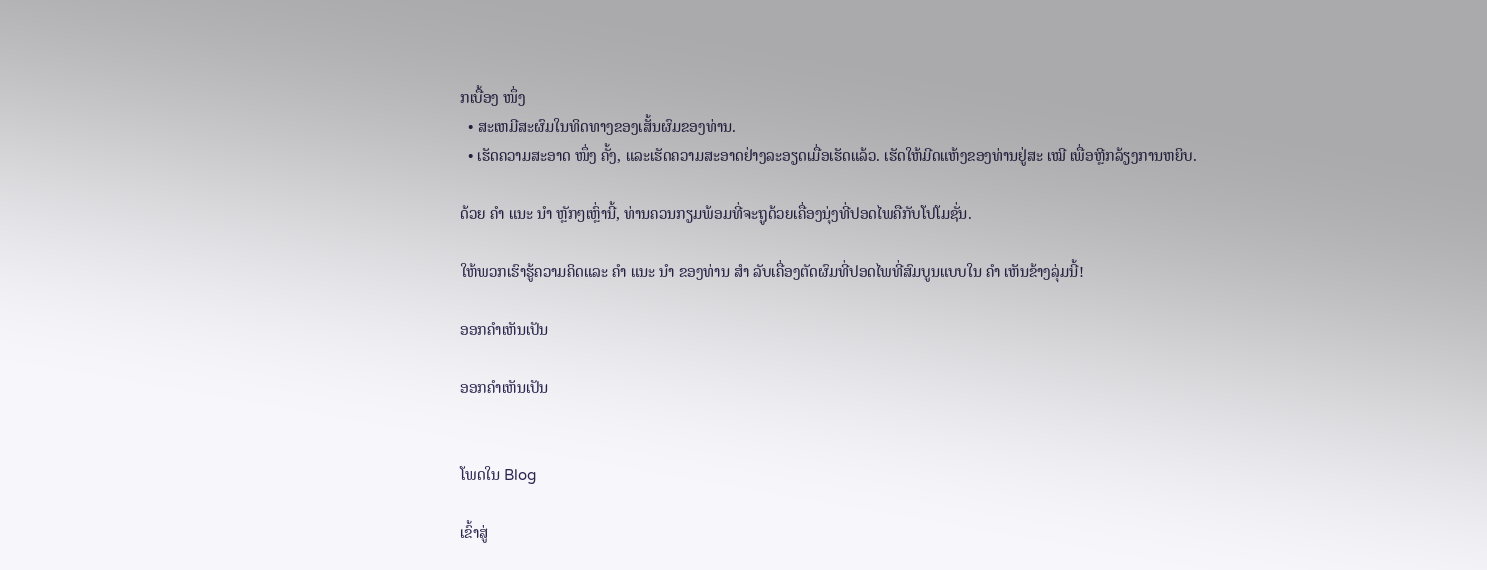ກເບື້ອງ ໜຶ່ງ
  • ສະເຫມີສະຜົມໃນທິດທາງຂອງເສັ້ນຜົມຂອງທ່ານ.
  • ເຮັດຄວາມສະອາດ ໜຶ່ງ ຄັ້ງ, ແລະເຮັດຄວາມສະອາດຢ່າງລະອຽດເມື່ອເຮັດແລ້ວ. ເຮັດໃຫ້ມີດແຫ້ງຂອງທ່ານຢູ່ສະ ເໝີ ເພື່ອຫຼີກລ້ຽງການຫຍິບ.

ດ້ວຍ ຄຳ ແນະ ນຳ ຫຼັກໆເຫຼົ່ານີ້, ທ່ານຄວນກຽມພ້ອມທີ່ຈະຖູດ້ວຍເຄື່ອງນຸ່ງທີ່ປອດໄພຄືກັບໂປໂມຊັ່ນ.

ໃຫ້ພວກເຮົາຮູ້ຄວາມຄິດແລະ ຄຳ ແນະ ນຳ ຂອງທ່ານ ສຳ ລັບເຄື່ອງຕັດຜົມທີ່ປອດໄພທີ່ສົມບູນແບບໃນ ຄຳ ເຫັນຂ້າງລຸ່ມນີ້!

ອອກຄໍາເຫັນເປັນ

ອອກຄໍາເຫັນເປັນ


ໂພດໃນ Blog

ເຂົ້າສູ່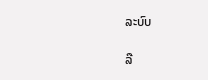ລະບົບ

ລື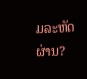ມລະຫັດຜ່ານ?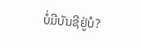ບໍ່ມີບັນຊີຢູ່ບໍ?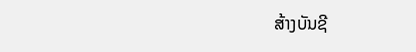ສ້າງບັນຊີ